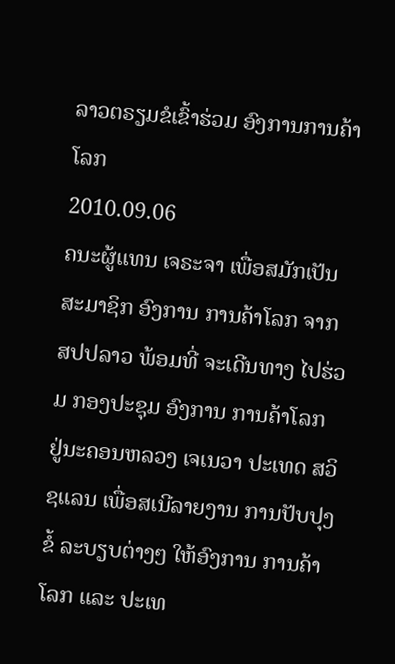ລາວຕຣຽມຂໍເຂົ້າຮ່ວມ ອົງການການຄ້າໂລກ
2010.09.06
ຄນະຜູ້ແທນ ເຈຣະຈາ ເພື່ອສມັກເປັນ ສະມາຊິກ ອົງການ ການຄ້າໂລກ ຈາກສປປລາວ ພ້ອມທີ່ ຈະເດີນທາງ ໄປຮ່ວມ ກອງປະຊຸມ ອົງການ ການຄ້າໂລກ ຢູ່ນະຄອນຫລວງ ເຈເນວາ ປະເທດ ສວິຊແລນ ເພື່ອສເນີລາຍງານ ການປັບປຸງຂໍ້ ລະບຽບຕ່າງໆ ໃຫ້ອົງການ ການຄ້າໂລກ ແລະ ປະເທ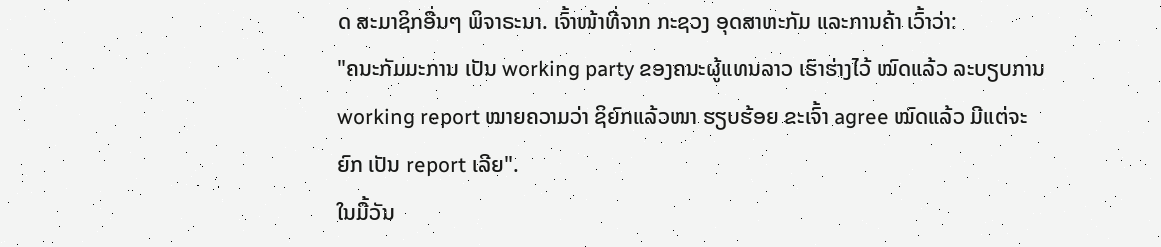ດ ສະມາຊິກອື່ນໆ ພິຈາຣະນາ. ເຈົ້າໜ້າທີ່ຈາກ ກະຊວງ ອຸດສາຫະກັມ ແລະການຄ້າ ເວົ້າວ່າ:
"ຄນະກັມມະການ ເປັນ working party ຂອງຄນະຜູ້ແທນລາວ ເຮົາຮ່າງໄວ້ ໝົດແລ້ວ ລະບຽບການ working report ໝາຍຄວາມວ່າ ຊິຍົກແລ້ວໜາ ຮຽບຮ້ອຍ ຂະເຈົ້າ agree ໝົດແລ້ວ ມີແຕ່ຈະຍົກ ເປັນ report ເລີຍ".
ໃນມື້ວັນ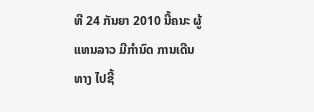ທີ 24 ກັນຍາ 2010 ນີ້ຄນະ ຜູ້ແທນລາວ ມີກຳນົດ ການເດີນທາງ ໄປຊີ້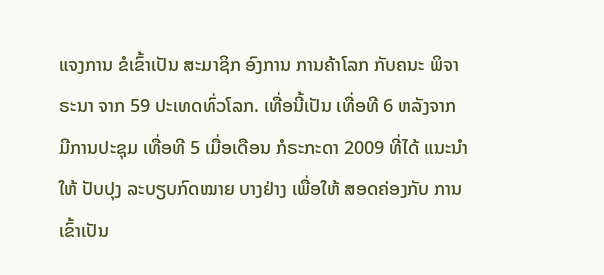ແຈງການ ຂໍເຂົ້າເປັນ ສະມາຊິກ ອົງການ ການຄ້າໂລກ ກັບຄນະ ພິຈາຣະນາ ຈາກ 59 ປະເທດທົ່ວໂລກ. ເທື່ອນີ້ເປັນ ເທື່ອທີ 6 ຫລັງຈາກ ມີການປະຊຸມ ເທື່ອທີ 5 ເມື່ອເດືອນ ກໍຣະກະດາ 2009 ທີ່ໄດ້ ແນະນຳໃຫ້ ປັບປຸງ ລະບຽບກົດໝາຍ ບາງຢ່າງ ເພື່ອໃຫ້ ສອດຄ່ອງກັບ ການເຂົ້າເປັນ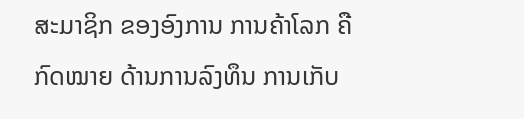ສະມາຊິກ ຂອງອົງການ ການຄ້າໂລກ ຄືກົດໝາຍ ດ້ານການລົງທຶນ ການເກັບ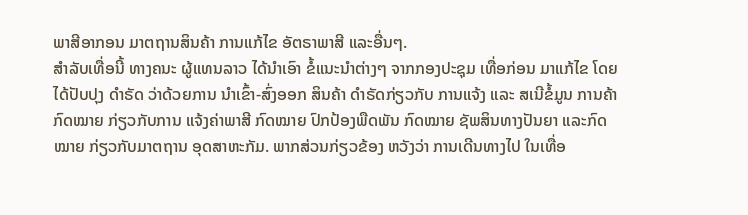ພາສີອາກອນ ມາຕຖານສິນຄ້າ ການແກ້ໄຂ ອັຕຣາພາສີ ແລະອື່ນໆ.
ສຳລັບເທື່ອນີ້ ທາງຄນະ ຜູ້ແທນລາວ ໄດ້ນຳເອົາ ຂໍ້ແນະນຳຕ່າງໆ ຈາກກອງປະຊຸມ ເທື່ອກ່ອນ ມາແກ້ໄຂ ໂດຍໄດ້ປັບປຸງ ດຳຣັດ ວ່າດ້ວຍການ ນຳເຂົ້າ-ສົ່ງອອກ ສິນຄ້າ ດຳຣັດກ່ຽວກັບ ການແຈ້ງ ແລະ ສເນີຂໍ້ມູນ ການຄ້າ ກົດໝາຍ ກ່ຽວກັບການ ແຈ້ງຄ່າພາສີ ກົດໝາຍ ປົກປ້ອງພືດພັນ ກົດໝາຍ ຊັພສິນທາງປັນຍາ ແລະກົດໝາຍ ກ່ຽວກັບມາຕຖານ ອຸດສາຫະກັມ. ພາກສ່ວນກ່ຽວຂ້ອງ ຫວັງວ່າ ການເດີນທາງໄປ ໃນເທື່ອ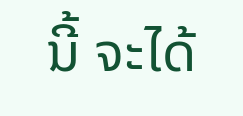ນີ້ ຈະໄດ້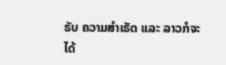ຣັບ ຄວາມສຳເຣັດ ແລະ ລາວກໍຈະໄດ້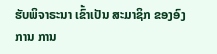ຮັບພິຈາຣະນາ ເຂົ້າເປັນ ສະມາຊິກ ຂອງອົງການ ການ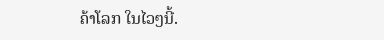ຄ້າໂລກ ໃນໄວໆນີ້.